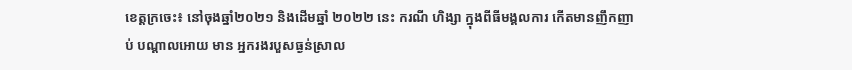ខេត្តក្រចេះ៖ នៅចុងឆ្នាំ២០២១ និងដើមឆ្នាំ ២០២២ នេះ ករណី ហិង្សា ក្នុងពីធីមង្គលការ កើតមានញឹកញាប់ បណ្តាលអោយ មាន អ្នករងរបួសធ្ងន់ស្រាល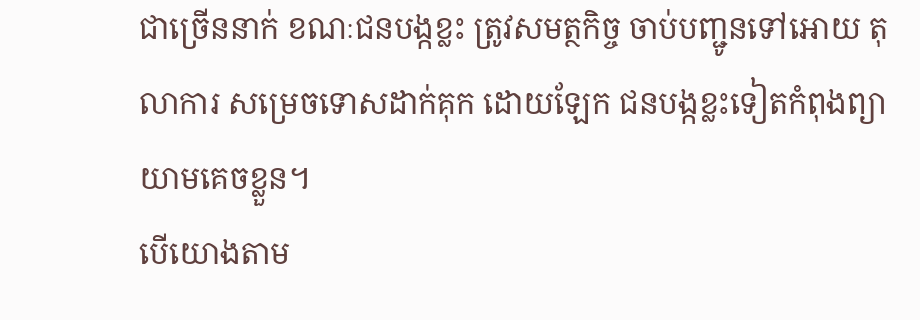ជាច្រើននាក់ ខណៈជនបង្កខ្លះ ត្រូវសមត្ថកិច្ច ចាប់បញ្ជូនទៅអោយ តុលាការ សម្រេចទោសដាក់គុក ដោយឡែក ជនបង្កខ្លះទៀតកំពុងព្យាយាមគេចខ្លួន។
បើយោងតាម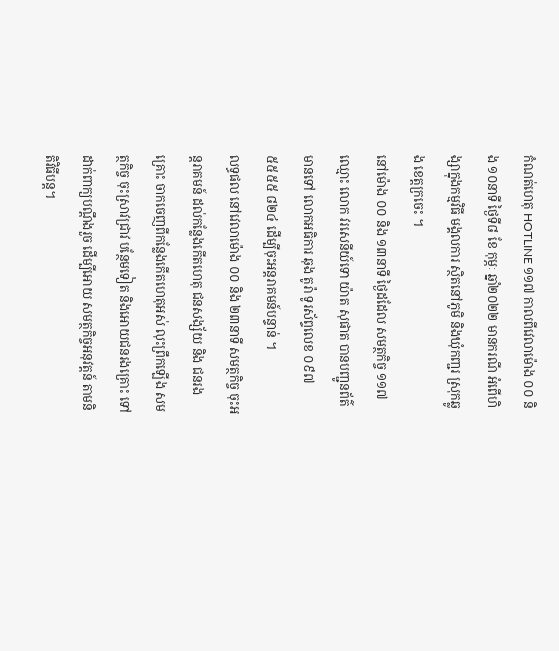កំណត់ហេតុ HOTLINE ១១៧ កាលពីវេលាម៉ោង ០០ និង ១០នាទី ថ្ងៃទី៨ ខែ កុម្ភៈ ឆ្នាំ២០២២ មានករណី អំពើហិង្សាក្នុងកម្មវិធី មង្គលការ ស្ថិតនៅភូមិ និងឃុំកញ្ជរ ស្រុកឆ្លូង ខេត្តក្រចេះ ។
នៅម៉ោង ០០ និង ១៣នាទី ថ្ងៃដដែល សមត្ថកិច្ច ១១៧ ឈ្មោះ លោក វរសេនីយ៍ទោ យ៉ាត សុផាត បានបញ្ជូនព័ត៌មានទៅ លោកអធិការ ឆុង តូរ៉ា ទូរស័ព្ទលេខ ០៩៧ ៥៥៥៥ ៨២៤ ដើម្បីចុះអន្តរាគមន៍បន្ទាន់ ។
លទ្ធផល នៅវេលាម៉ោង ០០ និង ២៣នាទី សមត្ថកិច្ច ចុះអន្តរាគមន៍ ដល់កន្លែងកើតហេតុ ជនសង្ស័យ និង ជនរងគ្រោះ ចាកចេញពីកន្លែងកើតហេតុអស់ លុះព្រឹកឡើង សមត្ថកិច្ច ចុះស្រាវជ្រាវ បន្ថែមទៀត និងអោយជនរងគ្រោះ ទៅដាក់ពាក្យបណ្តឹងរួច ដើម្បីអោយ សមត្ថកិច្ចអនុវត្តន៍ តាមនិតិវិធីបន្ត។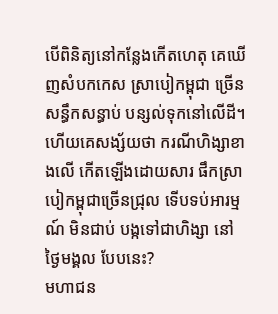បើពិនិត្យនៅកន្លែងកើតហេតុ គេឃើញសំបកកេស ស្រាបៀកម្ពុជា ច្រើនសន្ធឹកសន្ធាប់ បន្សល់ទុកនៅលើដី។ ហើយគេសង្ស័យថា ករណីហិង្សាខាងលើ កើតឡើងដោយសារ ផឹកស្រាបៀកម្ពុជាច្រើនជ្រុល ទើបទប់អារម្មណ៍ មិនជាប់ បង្កទៅជាហិង្សា នៅថ្ងៃមង្គល បែបនេះ?
មហាជន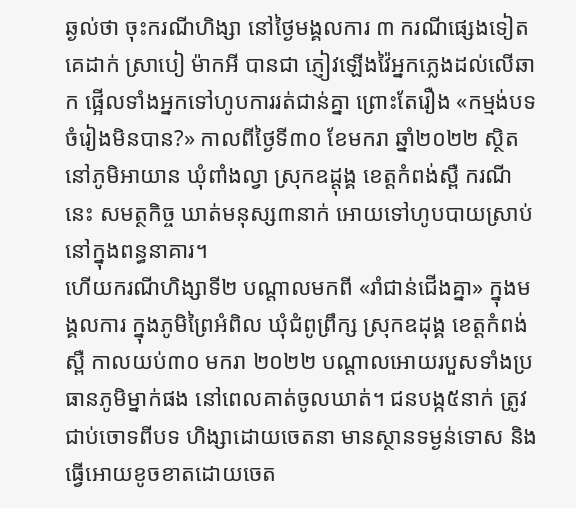ឆ្ងល់ថា ចុះករណីហិង្សា នៅថ្ងៃមង្គលការ ៣ ករណីផ្សេងទៀត គេដាក់ ស្រាបៀ ម៉ាកអី បានជា ភ្ញៀវឡើងវ៉ៃអ្នកភ្លេងដល់លើឆាក ផ្អើលទាំងអ្នកទៅហូបការរត់ជាន់គ្នា ព្រោះតែរឿង «កម្មង់បទចំរៀងមិនបាន?» កាលពីថ្ងៃទី៣០ ខែមករា ឆ្នាំ២០២២ ស្ថិតនៅភូមិអាយាន ឃុំពាំងល្វា ស្រុកឧដ្ដុង្គ ខេត្តកំពង់ស្ពឺ ករណីនេះ សមត្ថកិច្ច ឃាត់មនុស្ស៣នាក់ អោយទៅហូបបាយស្រាប់ នៅក្នុងពន្ធនាគារ។
ហើយករណីហិង្សាទី២ បណ្តាលមកពី «រាំជាន់ជើងគ្នា» ក្នុងមង្គលការ ក្នុងភូមិព្រៃអំពិល ឃុំជំពូព្រឹក្ស ស្រុកឧដុង្គ ខេត្តកំពង់ស្ពឺ កាលយប់៣០ មករា ២០២២ បណ្ដាលអោយរបួសទាំងប្រធានភូមិម្នាក់ផង នៅពេលគាត់ចូលឃាត់។ ជនបង្ក៥នាក់ ត្រូវជាប់ចោទពីបទ ហិង្សាដោយចេតនា មានស្ថានទម្ងន់ទោស និងធ្វើអោយខូចខាតដោយចេត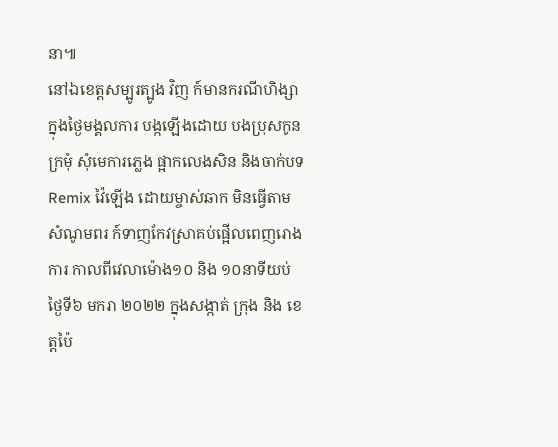នា៕
នៅឯខេត្តសម្បូរត្បូង វិញ ក៍មានករណីហិង្សា ក្នុងថ្ងៃមង្គលការ បង្កឡើងដោយ បងប្រុសកូនក្រមុំ សុំមេការភ្លេង ផ្អាកលេងសិន និងចាក់បទ Remix វ៉ៃឡើង ដោយម្ចាស់ឆាក មិនធ្វើតាមសំណូមពរ ក៍ទាញកែវស្រាគប់ផ្អើលពេញរោងការ កាលពីវេលាម៉ោង១០ និង ១០នាទីយប់ ថ្ងៃទី៦ មករា ២០២២ ក្នុងសង្កាត់ ក្រុង និង ខេត្តប៉ៃ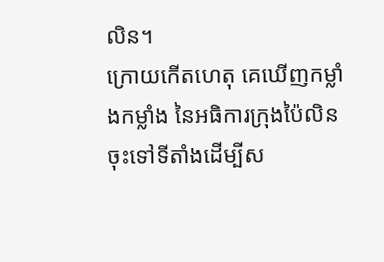លិន។
ក្រោយកើតហេតុ គេឃើញកម្លាំងកម្លាំង នៃអធិការក្រុងប៉ៃលិន ចុះទៅទីតាំងដើម្បីស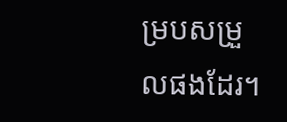ម្របសម្រួលផងដែរ។